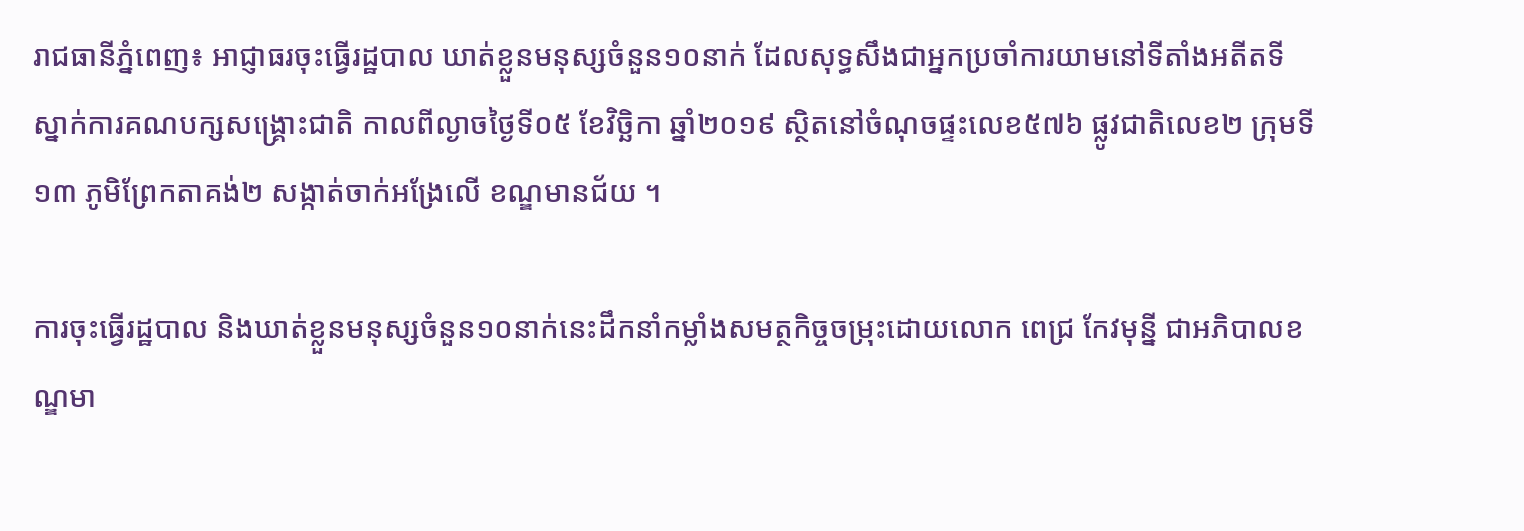រាជធានីភ្នំពេញ៖ អាជ្ញាធរចុះធ្វើរដ្ឋបាល ឃាត់ខ្លួនមនុស្សចំនួន១០នាក់ ដែលសុទ្ធសឹងជាអ្នកប្រចាំការយាមនៅទីតាំងអតីតទីស្នាក់ការគណបក្សសង្រ្គោះជាតិ កាលពីល្ងាចថ្ងៃទី០៥ ខែវិច្ឆិកា ឆ្នាំ២០១៩ ស្ថិតនៅចំណុចផ្ទះលេខ៥៧៦ ផ្លូវជាតិលេខ២ ក្រុមទី១៣ ភូមិព្រែកតាគង់២ សង្កាត់ចាក់អង្រែលើ ខណ្ឌមានជ័យ ។

ការចុះធ្វើរដ្ឋបាល និងឃាត់ខ្លួនមនុស្សចំនួន១០នាក់នេះដឹកនាំកម្លាំងសមត្ថកិច្ចចម្រុះដោយលោក ពេជ្រ កែវមុន្នី ជាអភិបាលខណ្ឌមា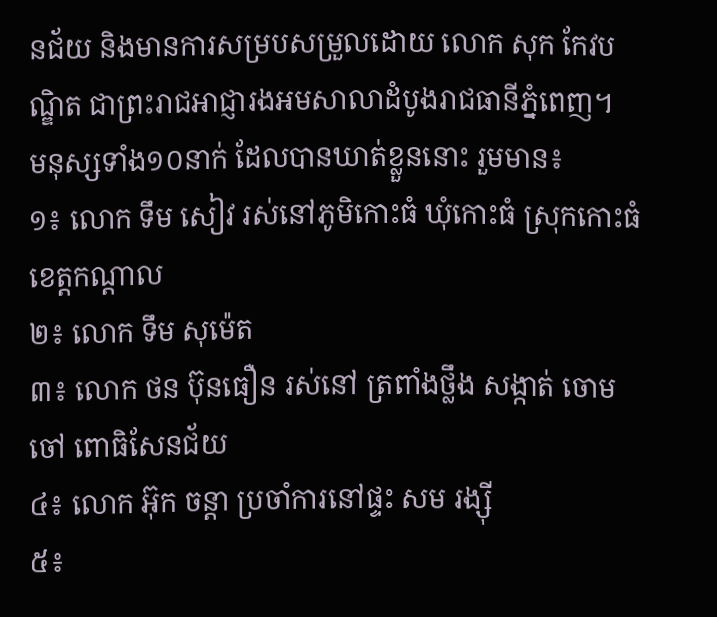នជ័យ និងមានការសម្របសម្រួលដោយ លោក សុក កែវបណ្ឌិត ជាព្រះរាជអាជ្ញារងអមសាលាដំបូងរាជធានីភ្នំពេញ។
មនុស្សទាំង១០នាក់ ដែលបានឃាត់ខ្លួននោះ រួមមាន៖
១៖ លោក ទឹម សៀវ រស់នៅភូមិកោះធំ ឃុំកោះធំ ស្រុកកោះធំ ខេត្តកណ្តាល
២៖ លោក ទឹម សុម៉េត
៣៖ លោក ថន ប៊ុនធឿន រស់នៅ ត្រពាំងថ្លឹង សង្កាត់ ចោមចៅ ពោធិសែនជ័យ
៤៖ លោក អ៊ុក ចន្តា ប្រចាំការនៅផ្ទះ សម រង្ស៊ី
៥៖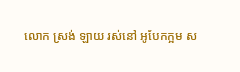លោក ស្រង់ ឡាយ រស់នៅ អូបែកក្អម ស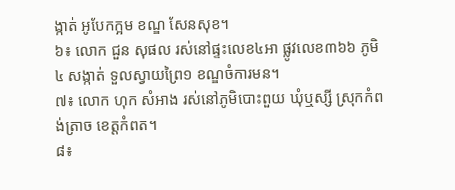ង្កាត់ អូបែកក្អម ខណ្ឌ សែនសុខ។
៦៖ លោក ជួន សុផល រស់នៅផ្ទះលេខ៤អា ផ្លូវលេខ៣៦៦ ភូមិ៤ សង្កាត់ ទួលស្វាយព្រៃ១ ខណ្ឌចំការមន។
៧៖ លោក ហុក សំអាង រស់នៅភូមិបោះពួយ ឃុំឬស្សី ស្រុកកំពង់ត្រាច ខេត្តកំពត។
៨៖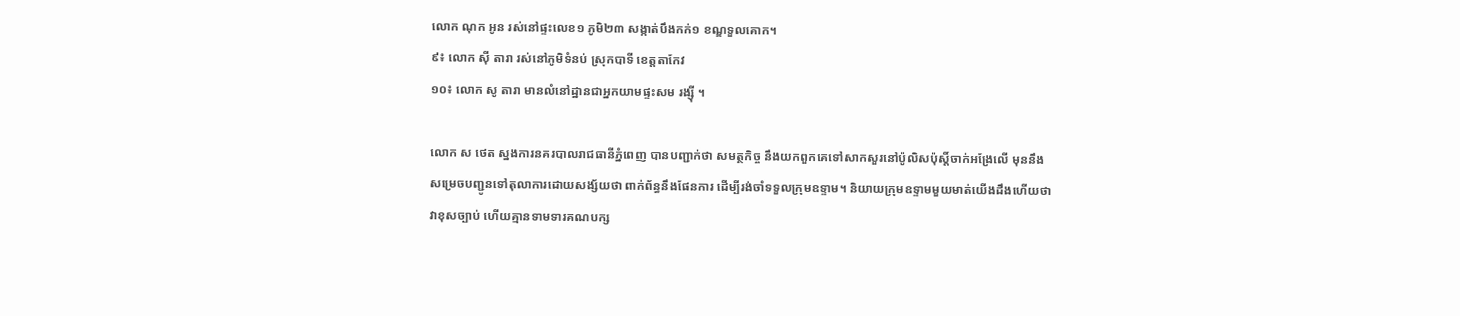លោក ណុក អូន រស់នៅផ្ទះលេខ១ ភូមិ២៣ សង្កាត់បឹងកក់១ ខណ្ឌទួលគោក។
៩៖ លោក ស៊ី តារា រស់នៅភូមិទំនប់ ស្រុកបាទី ខេត្តតាកែវ
១០៖ លោក សូ តារា មានលំនៅដ្ឋានជាអ្នកយាមផ្ទះសម រង្ស៊ី ។

លោក ស ថេត ស្នងការនគរបាលរាជធានីភ្នំពេញ បានបញ្ជាក់ថា សមត្ថកិច្ច នឹងយកពួកគេទៅសាកសួរនៅប៉ូលិសប៉ុស្តិ៍ចាក់អង្រែលើ មុននឹងសម្រេចបញ្ជូនទៅតុលាការដោយសង្ស័យថា ពាក់ព័ន្ធនឹងផែនការ ដើម្បីរង់ចាំទទួលក្រុមឧទ្ទាម។ និយាយក្រុមឧទ្ទាមមួយមាត់យើងដឹងហើយថា វាខុសច្បាប់ ហើយគ្មានទាមទារគណបក្ស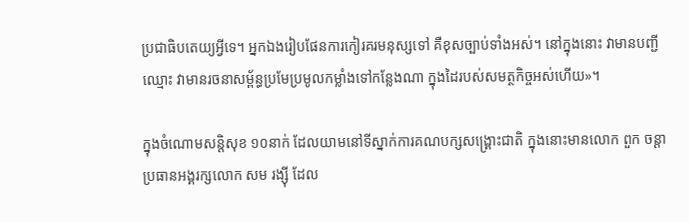ប្រជាធិបតេយ្យអ្វីទេ។ អ្នកឯងរៀបផែនការកៀរគរមនុស្សទៅ គឺខុសច្បាប់ទាំងអស់។ នៅក្នុងនោះ វាមានបញ្ជីឈ្មោះ វាមានរចនាសម្ព័ន្ធប្រមែប្រមូលកម្លាំងទៅកន្លែងណា ក្នុងដៃរបស់សមត្ថកិច្ចអស់ហើយ»។

ក្នុងចំណោមសន្តិសុខ ១០នាក់ ដែលយាមនៅទីស្នាក់ការគណបក្សសង្គ្រោះជាតិ ក្នុងនោះមានលោក ពួក ចន្ដា ប្រធានអង្គរក្សលោក សម រង្ស៊ី ដែល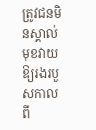ត្រូវជនមិនស្គាល់មុខវាយឱ្យរងរបួសកាលពី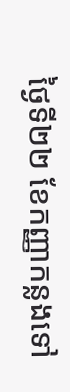ថ្ងៃទី២២ ខែកញ្ញាកន្លងទៅ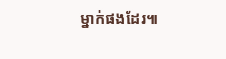ម្នាក់ផងដែរ៕